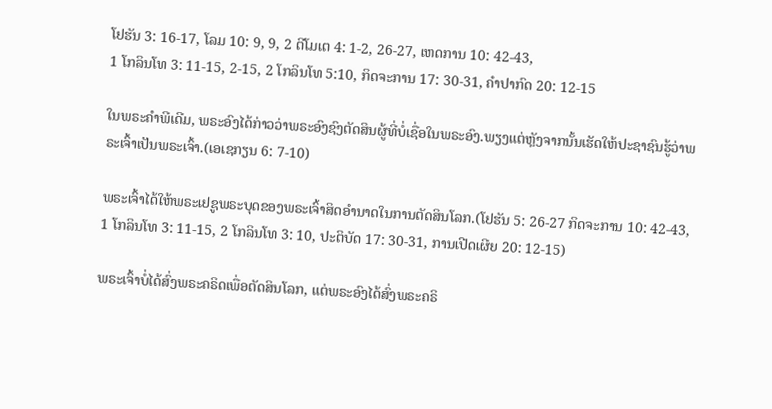ໂຢຮັນ 3: 16-17, ໂລມ 10: 9, 9, 2 ຕີໂມເຕ 4: 1-2, 26-27, ເຫດການ 10: 42-43,
1 ໂກລິນໂທ 3: 11-15, 2-15, 2 ໂກລິນໂທ 5:10, ກິດຈະການ 17: 30-31, ຄໍາປາກົດ 20: 12-15

ໃນພຣະຄໍາພີເດີມ, ພຣະອົງໄດ້ກ່າວວ່າພຣະອົງຊົງຕັດສິນຜູ້ທີ່ບໍ່ເຊື່ອໃນພຣະອົງ.ພຽງແຕ່ຫຼັງຈາກນັ້ນເຮັດໃຫ້ປະຊາຊົນຮູ້ວ່າພຣະເຈົ້າເປັນພຣະເຈົ້າ.(ເອເຊກຽນ 6: 7-10)

ພຣະເຈົ້າໄດ້ໃຫ້ພຣະເຢຊູພຣະບຸດຂອງພຣະເຈົ້າສິດອໍານາດໃນການຕັດສິນໂລກ.(ໂຢຮັນ 5: 26-27 ກິດຈະການ 10: 42-43, 1 ໂກລິນໂທ 3: 11-15, 2 ໂກລິນໂທ 3: 10, ປະຕິບັດ 17: 30-31, ການເປີດເຜີຍ 20: 12-15)

ພຣະເຈົ້າບໍ່ໄດ້ສົ່ງພຣະຄຣິດເພື່ອຕັດສິນໂລກ, ແຕ່ພຣະອົງໄດ້ສົ່ງພຣະຄຣິ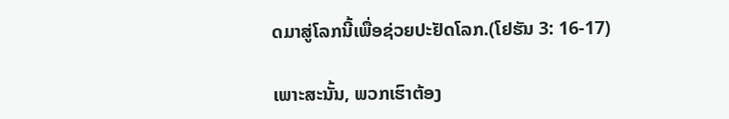ດມາສູ່ໂລກນີ້ເພື່ອຊ່ວຍປະຢັດໂລກ.(ໂຢຮັນ 3: 16-17)

ເພາະສະນັ້ນ, ພວກເຮົາຕ້ອງ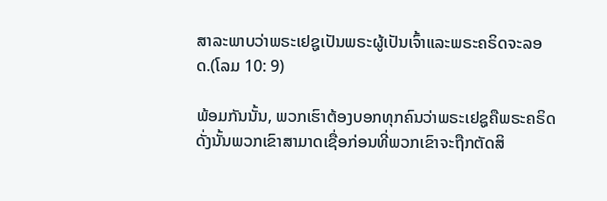ສາລະພາບວ່າພຣະເຢຊູເປັນພຣະຜູ້ເປັນເຈົ້າແລະພຣະຄຣິດຈະລອດ.(ໂລມ 10: 9)

ພ້ອມກັນນັ້ນ, ພວກເຮົາຕ້ອງບອກທຸກຄົນວ່າພຣະເຢຊູຄືພຣະຄຣິດດັ່ງນັ້ນພວກເຂົາສາມາດເຊື່ອກ່ອນທີ່ພວກເຂົາຈະຖືກຕັດສິ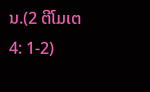ນ.(2 ຕີໂມເຕ 4: 1-2)